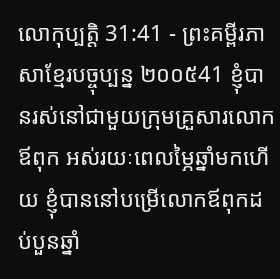លោកុប្បត្តិ 31:41 - ព្រះគម្ពីរភាសាខ្មែរបច្ចុប្បន្ន ២០០៥41 ខ្ញុំបានរស់នៅជាមួយក្រុមគ្រួសារលោកឪពុក អស់រយៈពេលម្ភៃឆ្នាំមកហើយ ខ្ញុំបាននៅបម្រើលោកឪពុកដប់បួនឆ្នាំ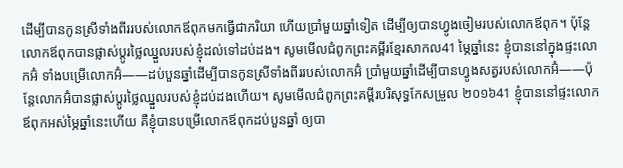ដើម្បីបានកូនស្រីទាំងពីររបស់លោកឪពុកមកធ្វើជាភរិយា ហើយប្រាំមួយឆ្នាំទៀត ដើម្បីឲ្យបានហ្វូងចៀមរបស់លោកឪពុក។ ប៉ុន្តែ លោកឪពុកបានផ្លាស់ប្ដូរថ្លៃឈ្នួលរបស់ខ្ញុំដល់ទៅដប់ដង។ សូមមើលជំពូកព្រះគម្ពីរខ្មែរសាកល41 ម្ភៃឆ្នាំនេះ ខ្ញុំបាននៅក្នុងផ្ទះលោកអ៊ំ ទាំងបម្រើលោកអ៊ំ——ដប់បួនឆ្នាំដើម្បីបានកូនស្រីទាំងពីររបស់លោកអ៊ំ ប្រាំមួយឆ្នាំដើម្បីបានហ្វូងសត្វរបស់លោកអ៊ំ——ប៉ុន្តែលោកអ៊ំបានផ្លាស់ប្ដូរថ្លៃឈ្នួលរបស់ខ្ញុំដប់ដងហើយ។ សូមមើលជំពូកព្រះគម្ពីរបរិសុទ្ធកែសម្រួល ២០១៦41 ខ្ញុំបាននៅផ្ទះលោកឪពុកអស់ម្ភៃឆ្នាំនេះហើយ គឺខ្ញុំបានបម្រើលោកឪពុកដប់បួនឆ្នាំ ឲ្យបា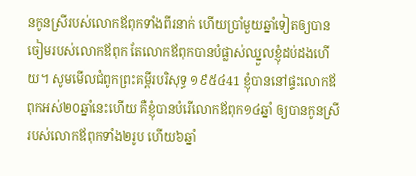នកូនស្រីរបស់លោកឪពុកទាំងពីរនាក់ ហើយប្រាំមួយឆ្នាំទៀតឲ្យបានចៀមរបស់លោកឪពុក តែលោកឪពុកបានបំផ្លាស់ឈ្នួលខ្ញុំដប់ដងហើយ។ សូមមើលជំពូកព្រះគម្ពីរបរិសុទ្ធ ១៩៥៤41 ខ្ញុំបាននៅផ្ទះលោកឪពុកអស់២០ឆ្នាំនេះហើយ គឺខ្ញុំបានបំរើលោកឪពុក១៤ឆ្នាំ ឲ្យបានកូនស្រីរបស់លោកឪពុកទាំង២រូប ហើយ៦ឆ្នាំ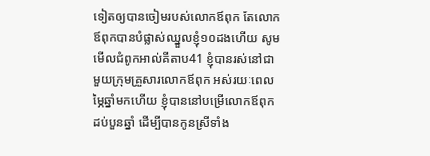ទៀតឲ្យបានចៀមរបស់លោកឪពុក តែលោកឪពុកបានបំផ្លាស់ឈ្នួលខ្ញុំ១០ដងហើយ សូមមើលជំពូកអាល់គីតាប41 ខ្ញុំបានរស់នៅជាមួយក្រុមគ្រួសារលោកឪពុក អស់រយៈពេលម្ភៃឆ្នាំមកហើយ ខ្ញុំបាននៅបម្រើលោកឪពុកដប់បួនឆ្នាំ ដើម្បីបានកូនស្រីទាំង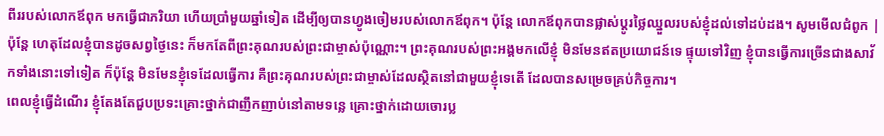ពីររបស់លោកឪពុក មកធ្វើជាភរិយា ហើយប្រាំមួយឆ្នាំទៀត ដើម្បីឲ្យបានហ្វូងចៀមរបស់លោកឪពុក។ ប៉ុន្តែ លោកឪពុកបានផ្លាស់ប្តូរថ្លៃឈ្នួលរបស់ខ្ញុំដល់ទៅដប់ដង។ សូមមើលជំពូក |
ប៉ុន្តែ ហេតុដែលខ្ញុំបានដូចសព្វថ្ងៃនេះ ក៏មកតែពីព្រះគុណរបស់ព្រះជាម្ចាស់ប៉ុណ្ណោះ។ ព្រះគុណរបស់ព្រះអង្គមកលើខ្ញុំ មិនមែនឥតប្រយោជន៍ទេ ផ្ទុយទៅវិញ ខ្ញុំបានធ្វើការច្រើនជាងសាវ័កទាំងនោះទៅទៀត ក៏ប៉ុន្តែ មិនមែនខ្ញុំទេដែលធ្វើការ គឺព្រះគុណរបស់ព្រះជាម្ចាស់ដែលស្ថិតនៅជាមួយខ្ញុំទេតើ ដែលបានសម្រេចគ្រប់កិច្ចការ។
ពេលខ្ញុំធ្វើដំណើរ ខ្ញុំតែងតែជួបប្រទះគ្រោះថ្នាក់ជាញឹកញាប់នៅតាមទន្លេ គ្រោះថ្នាក់ដោយចោរប្ល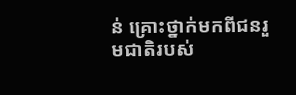ន់ គ្រោះថ្នាក់មកពីជនរួមជាតិរបស់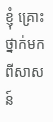ខ្ញុំ គ្រោះថ្នាក់មកពីសាសន៍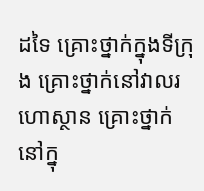ដទៃ គ្រោះថ្នាក់ក្នុងទីក្រុង គ្រោះថ្នាក់នៅវាលរហោស្ថាន គ្រោះថ្នាក់នៅក្នុ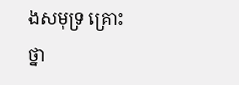ងសមុទ្រ គ្រោះថ្នា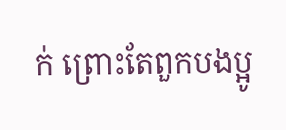ក់ ព្រោះតែពួកបងប្អូ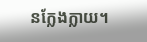នក្លែងក្លាយ។